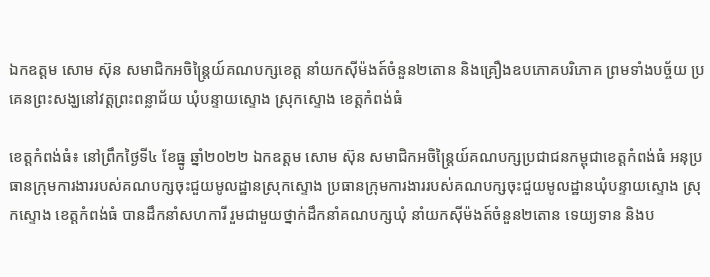ឯកឧត្តម សោម ស៊ុន សមាជិកអចិន្ត្រៃយ៍គណបក្សខេត្ត នាំយកស៊ីម៉ងត៍ចំនួន២តោន និងគ្រឿងឧបភោគបរិភោគ ព្រមទាំងបច្ច័យ ប្រគេនព្រះសង្ឃនៅវត្តព្រះពន្លាជ័យ ឃុំបន្ទាយស្ទោង ស្រុកស្ទោង ខេត្តកំពង់ធំ

ខេត្តកំពង់ធំ៖ នៅព្រឹកថ្ងៃទី៤ ខែធ្នូ ឆ្នាំ២០២២ ឯកឧត្តម សោម ស៊ុន សមាជិកអចិន្ត្រៃយ៍គណបក្សប្រជាជនកម្ពុជាខេត្តកំពង់ធំ អនុប្រធានក្រុមការងាររបស់គណបក្សចុះជួយមូលដ្ឋានស្រុកស្ទោង ប្រធានក្រុមការងាររបស់គណបក្សចុះជួយមូលដ្ឋានឃុំបន្ទាយស្ទោង ស្រុកស្ទោង ខេត្តកំពង់ធំ បានដឹកនាំសហការី រួមជាមួយថ្នាក់ដឹកនាំគណបក្សឃុំ នាំយកស៊ីម៉ងត៍ចំនួន២តោន ទេយ្យទាន និងប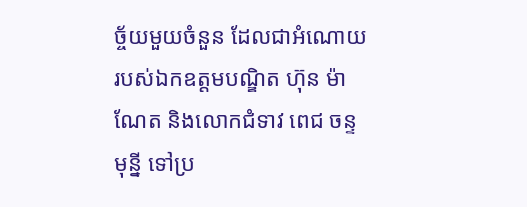ច្ច័យមួយចំនួន ដែលជាអំណោយរបស់ឯកឧត្តមបណ្ឌិត ហ៊ុន ម៉ាណែត និងលោកជំទាវ ពេជ ចន្ទមុន្នី ទៅប្រ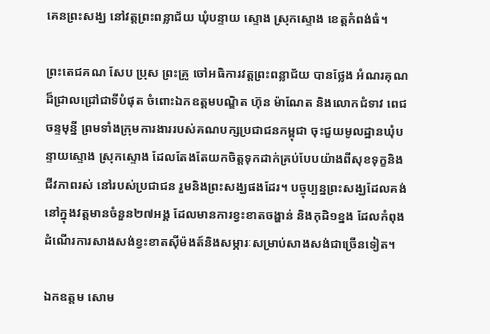គេនព្រះសង្ឃ នៅវត្តព្រះពន្លាជ័យ ឃុំបន្ទាយ ស្ទោង ស្រុកស្ទោង ខេត្តកំពង់ធំ។

ព្រះតេជគណ សែប ប្រុស ព្រះគ្រូ ចៅអធិការវត្តព្រះពន្លាជ័យ បានថ្លែង អំណរគុណដ៏ជ្រាលជ្រៅជាទីបំផុត ចំពោះឯកឧត្តមបណ្ឌិត ហ៊ុន ម៉ាណែត និងលោកជំទាវ ពេជ ចន្ទមុន្នី ព្រមទាំងក្រុមការងាររបស់គណបក្សប្រជាជនកម្ពុជា ចុះជួយមូលដ្ឋានឃុំបន្ទាយស្ទោង ស្រុកស្ទោង ដែលតែងតែយកចិត្តទុកដាក់គ្រប់បែបយ៉ាងពីសុខទុក្ខនិងជីវភាពរស់ នៅរបស់ប្រជាជន រួមនិងព្រះសង្ឃផងដែរ។ បច្ចុប្បន្នព្រះសង្ឃដែលគង់នៅក្នុងវត្តមានចំនួន២៧អង្គ ដែលមានការខ្វះខាតចង្ហាន់ និងកុដិ១ខ្នង ដែលកំពុងដំណើរការសាងសង់ខ្វះខាតស៊ីម៉ងត៍និងសម្ភារៈសម្រាប់សាងសង់ជាច្រើនទៀត។

ឯកឧត្តម សោម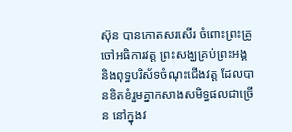ស៊ុន បានកោតសរសើរ ចំពោះព្រះគ្រូចៅអធិការវត្ត ព្រះសង្ឃគ្រប់ព្រះអង្គ និងពុទ្ធបរិស័ទចំណុះជើងវត្ត ដែលបានខិតខំរួមគ្នាកសាងសមិទ្ធផលជាច្រើន នៅក្នុងវ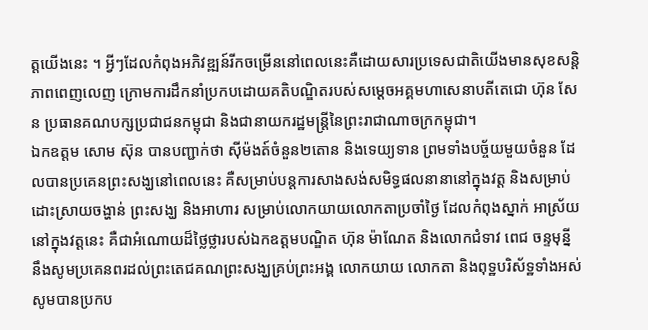ត្តយើងនេះ ។ អ្វីៗដែលកំពុងអភិវឌ្ឍន៍រីកចម្រើននៅពេលនេះគឺដោយសារប្រទេសជាតិយើងមានសុខសន្តិភាពពេញលេញ ក្រោមការដឹកនាំប្រកបដោយគតិបណ្ឌិតរបស់សម្ដេចអគ្គមហាសេនាបតីតេជោ ហ៊ុន សែន ប្រធានគណបក្សប្រជាជនកម្ពុជា និងជានាយករដ្ឋមន្ត្រីនៃព្រះរាជាណាចក្រកម្ពុជា។
ឯកឧត្តម សោម ស៊ុន បានបញ្ជាក់ថា ស៊ីម៉ងត៍ចំនួន២តោន និងទេយ្យទាន ព្រមទាំងបច្ច័យមួយចំនួន ដែលបានប្រគេនព្រះសង្ឃនៅពេលនេះ គឺសម្រាប់បន្តការសាងសង់សមិទ្ធផលនានានៅក្នុងវត្ត និងសម្រាប់ដោះស្រាយចង្ហាន់ ព្រះសង្ឃ និងអាហារ សម្រាប់លោកយាយលោកតាប្រចាំថ្ងៃ ដែលកំពុងស្នាក់ អាស្រ័យនៅក្នុងវត្តនេះ គឺជាអំណោយដ៏ថ្លៃថ្លារបស់ឯកឧត្តមបណ្ឌិត ហ៊ុន ម៉ាណែត និងលោកជំទាវ ពេជ ចន្ទមុន្នី នឹងសូមប្រគេនពរដល់ព្រះតេជគណព្រះសង្ឃគ្រប់ព្រះអង្គ លោកយាយ លោកតា និងពុទ្ឋបរិស័ទ្ឋទាំងអស់សូមបានប្រកប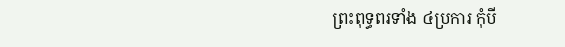ព្រះពុទ្ធពរទាំង ៤ប្រការ កុំបី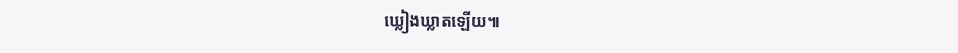ឃ្លៀងឃ្លាតឡើយ៕